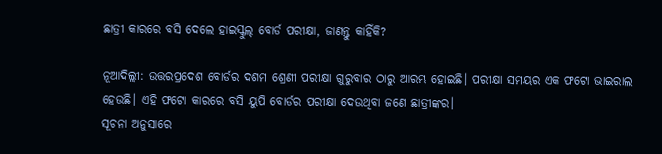ଛାତ୍ରୀ କାରରେ ବସି ଦେଲେ ହାଇସ୍କୁଲ୍ ବୋର୍ଡ ପରୀକ୍ଷା, ଜାଣନ୍ତୁ କାହିଁକି?

ନୂଆଦିଲ୍ଲୀ: ଉତ୍ତରପ୍ରଦେଶ ବୋର୍ଡର ଦଶମ ଶ୍ରେଣୀ ପରୀକ୍ଷା ଗୁରୁବାର ଠାରୁ ଆରମ୍ଭ ହୋଇଛି। ପରୀକ୍ଷା ସମୟର ଏକ ଫଟୋ ଭାଇରାଲ ହେଉଛି। ଏହି ଫଟୋ କାରରେ ବସି ୟୁପି ବୋର୍ଡର ପରୀକ୍ଷା ଦେଉଥିବା ଜଣେ ଛାତ୍ରୀଙ୍କର।
ସୂଚନା ଅନୁସାରେ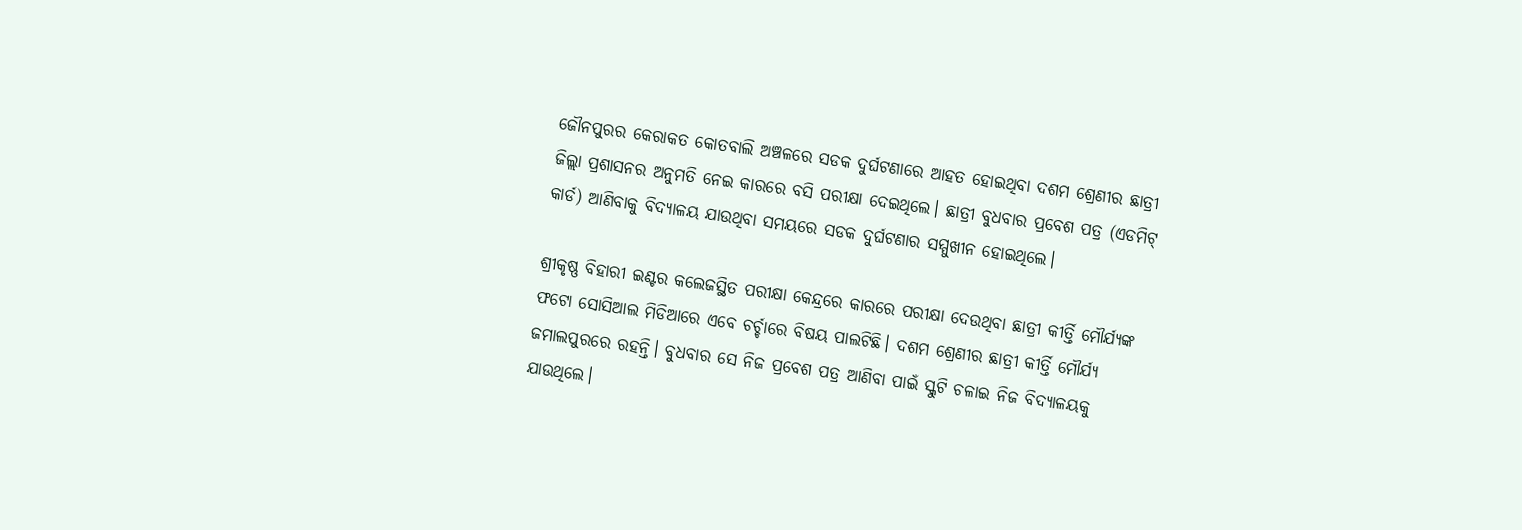ଜୌନପୁରର କେରାକତ କୋତବାଲି ଅଞ୍ଚଳରେ ସଡକ ଦୁର୍ଘଟଣାରେ ଆହତ ହୋଇଥିବା ଦଶମ ଶ୍ରେଣୀର ଛାତ୍ରୀ ଜିଲ୍ଲା ପ୍ରଶାସନର ଅନୁମତି ନେଇ କାରରେ ବସି ପରୀକ୍ଷା ଦେଇଥିଲେ। ଛାତ୍ରୀ ବୁଧବାର ପ୍ରବେଶ ପତ୍ର (ଏଡମିଟ୍ କାର୍ଡ) ଆଣିବାକୁ ବିଦ୍ୟାଳୟ ଯାଉଥିବା ସମୟରେ ସଡକ ଦୁର୍ଘଟଣାର ସମ୍ମୁଖୀନ ହୋଇଥିଲେ।

ଶ୍ରୀକୃଷ୍ଣ ବିହାରୀ ଇଣ୍ଟର କଲେଜସ୍ଥିତ ପରୀକ୍ଷା କେନ୍ଦ୍ରରେ କାରରେ ପରୀକ୍ଷା ଦେଉଥିବା ଛାତ୍ରୀ କୀର୍ତ୍ତି ମୌର୍ଯ୍ୟଙ୍କ ଫଟୋ ସୋସିଆଲ ମିଡିଆରେ ଏବେ ଚର୍ଚ୍ଚାରେ ବିଷୟ ପାଲଟିଛି। ଦଶମ ଶ୍ରେଣୀର ଛାତ୍ରୀ କୀର୍ତ୍ତି ମୌର୍ଯ୍ୟ ଜମାଲପୁରରେ ରହନ୍ତି। ବୁଧବାର ସେ ନିଜ ପ୍ରବେଶ ପତ୍ର ଆଣିବା ପାଇଁ ସ୍କୁଟି ଚଳାଇ ନିଜ ବିଦ୍ୟାଳୟକୁ ଯାଉଥିଲେ।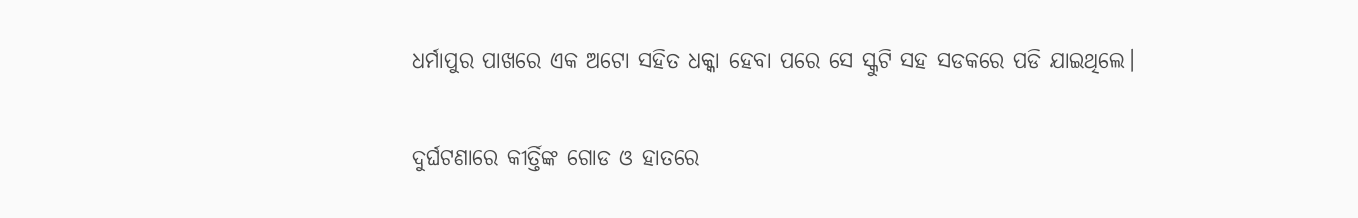ଧର୍ମାପୁର ପାଖରେ ଏକ ଅଟୋ ସହିତ ଧକ୍କା ହେବା ପରେ ସେ ସ୍କୁଟି ସହ ସଡକରେ ପଡି ଯାଇଥିଲେ।

ଦୁର୍ଘଟଣାରେ କୀର୍ତ୍ତିଙ୍କ ଗୋଡ ଓ ହାତରେ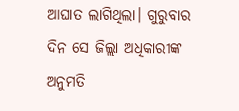ଆଘାତ ଲାଗିଥିଲା। ଗୁରୁବାର ଦିନ ସେ ଜିଲ୍ଲା ଅଧିକାରୀଙ୍କ ଅନୁମତି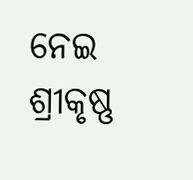ନେଇ ଶ୍ରୀକୃଷ୍ଣ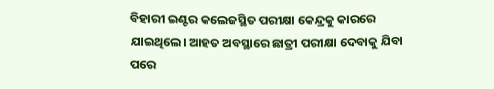ବିହାରୀ ଇଣ୍ଟର କଲେଜସ୍ଥିତ ପରୀକ୍ଷା କେନ୍ଦ୍ରକୁ କାରରେ ଯାଇଥିଲେ। ଆହତ ଅବସ୍ଥାରେ ଛାତ୍ରୀ ପରୀକ୍ଷା ଦେବାକୁ ଯିବା ପରେ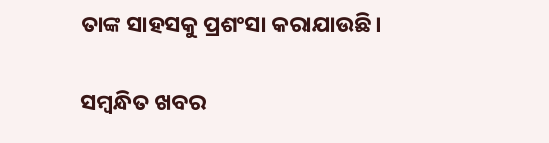ତାଙ୍କ ସାହସକୁ ପ୍ରଶଂସା କରାଯାଉଛି।

ସମ୍ବନ୍ଧିତ ଖବର